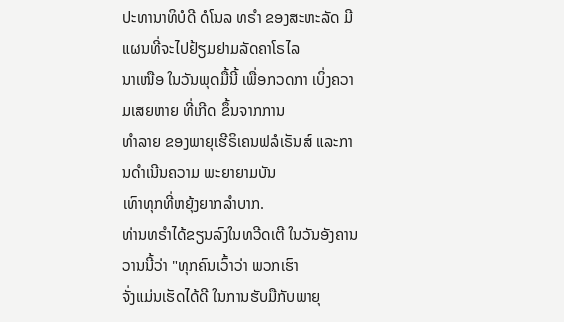ປະທານາທິບໍດີ ດໍໂນລ ທຣໍາ ຂອງສະຫະລັດ ມີແຜນທີ່ຈະໄປຢ້ຽມຢາມລັດຄາໂຣໄລ
ນາເໜືອ ໃນວັນພຸດມື້ນີ້ ເພື່ອກວດກາ ເບິ່ງຄວາມເສຍຫາຍ ທີ່ເກີດ ຂຶ້ນຈາກການ
ທໍາລາຍ ຂອງພາຍຸເຮີຣິເຄນຟລໍເຣັນສ໌ ແລະການດໍາເນີນຄວາມ ພະຍາຍາມບັນ
ເທົາທຸກທີ່ຫຍຸ້ງຍາກລໍາບາກ.
ທ່ານທຣໍາໄດ້ຂຽນລົງໃນທວີດເຕີ ໃນວັນອັງຄານວານນີ້ວ່າ "ທຸກຄົນເວົ້າວ່າ ພວກເຮົາ
ຈັ່ງແມ່ນເຮັດໄດ້ດີ ໃນການຮັບມືກັບພາຍຸ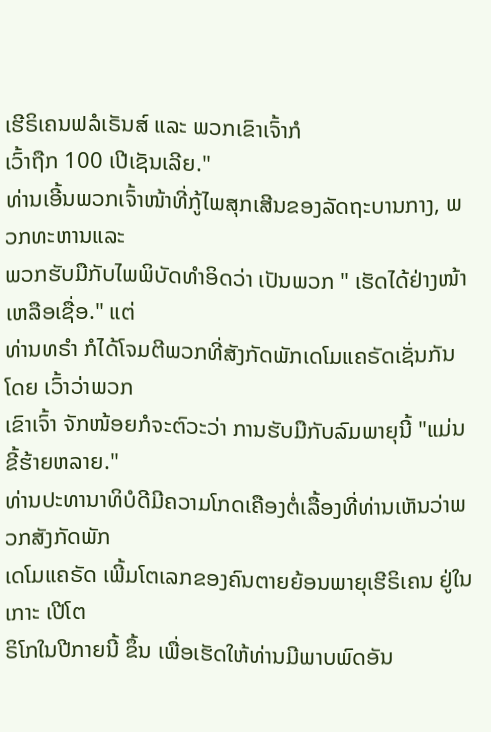ເຮີຣິເຄນຟລໍເຣັນສ໌ ແລະ ພວກເຂົາເຈົ້າກໍ
ເວົ້າຖືກ 100 ເປີເຊັນເລີຍ."
ທ່ານເອີ້ນພວກເຈົ້າໜ້າທີ່ກູ້ໄພສຸກເສີນຂອງລັດຖະບານກາງ, ພວກທະຫານແລະ
ພວກຮັບມືກັບໄພພິບັດທໍາອິດວ່າ ເປັນພວກ " ເຮັດໄດ້ຢ່າງໜ້າເຫລືອເຊື່ອ." ແຕ່
ທ່ານທຣໍາ ກໍໄດ້ໂຈມຕີພວກທີ່ສັງກັດພັກເດໂມແຄຣັດເຊັ່ນກັນໂດຍ ເວົ້າວ່າພວກ
ເຂົາເຈົ້າ ຈັກໜ້ອຍກໍຈະຕົວະວ່າ ການຮັບມືກັບລົມພາຍຸນີ້ "ແມ່ນຂີ້ຮ້າຍຫລາຍ."
ທ່ານປະທານາທິບໍດີມີຄວາມໂກດເຄືອງຕໍ່ເລື້ອງທີ່ທ່ານເຫັນວ່າພວກສັງກັດພັກ
ເດໂມແຄຣັດ ເພີ້ມໂຕເລກຂອງຄົນຕາຍຍ້ອນພາຍຸເຮີຣິເຄນ ຢູ່ໃນເກາະ ເປີໂຕ
ຣິໂກໃນປີກາຍນີ້ ຂຶ້ນ ເພື່ອເຮັດໃຫ້ທ່ານມີພາບພົດອັນ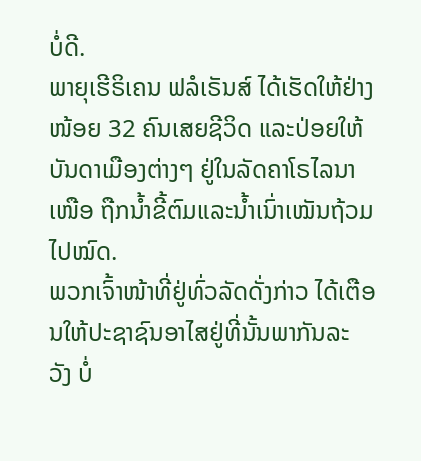ບໍ່ດີ.
ພາຍຸເຮີຣິເຄນ ຟລໍເຣັນສ໌ ໄດ້ເຮັດໃຫ້ຢ່າງໜ້ອຍ 32 ຄົນເສຍຊີວິດ ແລະປ່ອຍໃຫ້
ບັນດາເມືອງຕ່າງໆ ຢູ່ໃນລັດຄາໂຣໄລນາເໜືອ ຖືກນໍ້າຂີ້ຕົມແລະນໍ້າເນົ່າເໝັນຖ້ວມ
ໄປໝົດ.
ພວກເຈົ້າໜ້າທີ່ຢູ່ທົ່ວລັດດັ່ງກ່າວ ໄດ້ເຕືອນໃຫ້ປະຊາຊົນອາໄສຢູ່ທີ່ນັ້ນພາກັນລະ
ວັງ ບໍ່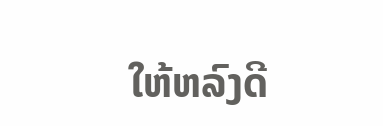ໃຫ້ຫລົງດີ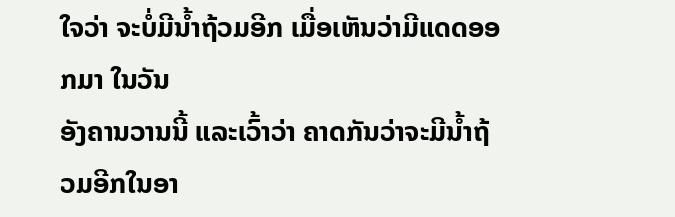ໃຈວ່າ ຈະບໍ່ມີນໍ້າຖ້ວມອີກ ເມື່ອເຫັນວ່າມີແດດອອກມາ ໃນວັນ
ອັງຄານວານນີ້ ແລະເວົ້າວ່າ ຄາດກັນວ່າຈະມີນໍ້າຖ້ວມອີກໃນອາ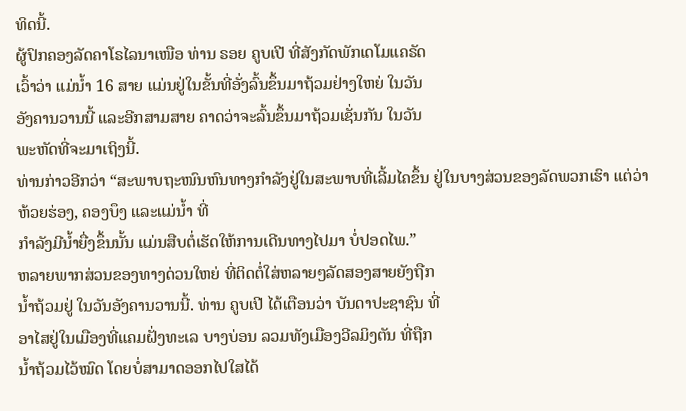ທິດນີ້.
ຜູ້ປົກຄອງລັດຄາໂຣໄລນາເໜືອ ທ່ານ ຣອຍ ຄູບເປີ ທີ່ສັງກັດພັກເດໂມແຄຣັດ
ເວົ້າວ່າ ແມ່ນໍ້າ 16 ສາຍ ແມ່ນຢູ່ໃນຂັ້ນທີ່ອັ່ງລົ້ນຂຶ້ນມາຖ້ວມຢ່າງໃຫຍ່ ໃນວັນ
ອັງຄານວານນີ້ ແລະອີກສາມສາຍ ຄາດວ່າຈະລົ້ນຂຶ້ນມາຖ້ວມເຊັ່ນກັນ ໃນວັນ
ພະຫັດທີ່ຈະມາເຖິງນີ້.
ທ່ານກ່າວອີກວ່າ “ສະພາບຖະໜົນຫົນທາງກໍາລັງຢູ່ໃນສະພາບທີ່ເລີ້ມໄຄຂຶ້ນ ຢູ່ໃນບາງສ່ວນຂອງລັດພວກເຮົາ ແຕ່ວ່າ ຫ້ວຍຮ່ອງ, ຄອງບຶງ ແລະແມ່ນໍ້າ ທີ່
ກໍາລັງມີນໍ້າຍື່ງຂຶ້ນນັ້ນ ແມ່ນສືບຕໍ່ເຮັດໃຫ້ການເດີນທາງໄປມາ ບໍ່ປອດໄພ.”
ຫລາຍພາກສ່ວນຂອງທາງດ່ວນໃຫຍ່ ທີ່ຕິດຕໍ່ໃສ່ຫລາຍໆລັດສອງສາຍຍັງຖືກ
ນໍ້າຖ້ວມຢູ່ ໃນວັນອັງຄານວານນີ້. ທ່ານ ຄູບເປີ ໄດ້ເຕືອນວ່າ ບັນດາປະຊາຊົນ ທີ່
ອາໄສຢູ່ໃນເມືອງທີ່ແຄມຝັ່ງທະເລ ບາງບ່ອນ ລວມທັງເມືອງວີລມິງຕັນ ທີ່ຖືກ
ນໍ້າຖ້ວມໄວ້ໝົດ ໂດຍບໍ່ສາມາດອອກໄປໃສໄດ້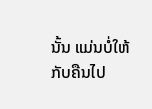ນັ້ນ ແມ່ນບໍ່ໃຫ້ກັບຄືນໄປ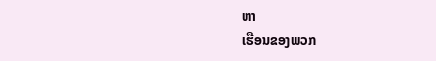ຫາ
ເຮືອນຂອງພວກ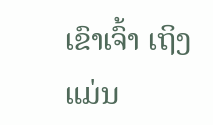ເຂົາເຈົ້າ ເຖິງແມ່ນ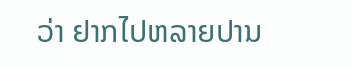ວ່າ ຢາກໄປຫລາຍປານ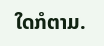ໃດກໍຕາມ.